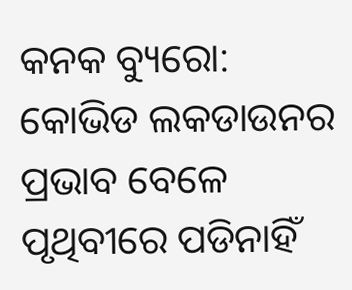କନକ ବ୍ୟୁରୋ: କୋଭିଡ ଲକଡାଉନର ପ୍ରଭାବ ବେଳେ ପୃଥିବୀରେ ପଡିନାହିଁ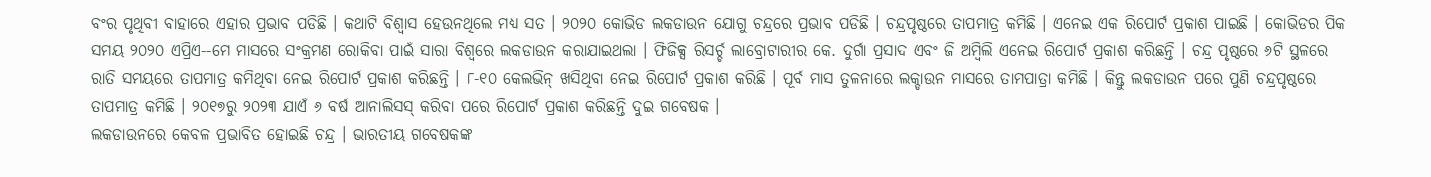ବଂର ପୃଥିବୀ ବାହାରେ ଏହାର ପ୍ରଭାବ ପଡିଛି । କଥାଟି ବିଶ୍ୱାସ ହେଉନଥିଲେ ମଧ୍ୟ ସତ । ୨୦୨୦ କୋଭିଡ ଲକଡାଉନ ଯୋଗୁ ଚନ୍ଦ୍ରରେ ପ୍ରଭାବ ପଡିଛି । ଚନ୍ଦ୍ରପୃଷ୍ଠରେ ତାପମାତ୍ର କମିଛି । ଏନେଇ ଏକ ରିପୋର୍ଟ ପ୍ରକାଶ ପାଇଛି । କୋଭିଡର ପିକ ସମୟ ୨୦୨୦ ଏପ୍ରିଏ--ମେ ମାସରେ ସଂକ୍ରମଣ ରୋକିବା ପାଇଁ ସାରା ବିଶ୍ୱରେ ଲକଡାଉନ କରାଯାଇଥଲା । ଫିଜିକ୍ସ ରିସର୍ଚ୍ଚ ଲାବ୍ରୋଟାରୀର କେ. ଦୁର୍ଗା ପ୍ରସାଦ ଏବଂ ଜି ଅମ୍ବିଲି ଏନେଇ ରିପୋର୍ଟ ପ୍ରକାଶ କରିଛନ୍ତି । ଚନ୍ଦ୍ର ପୃଷ୍ଠରେ ୬ଟି ସ୍ଥଳରେ ରାତି ସମୟରେ ତାପମାତ୍ର କମିଥିବା ନେଇ ରିପୋର୍ଟ ପ୍ରକାଶ କରିଛନ୍ତି । ୮-୧୦ କେଲଭିନ୍ ଖସିଥିବା ନେଇ ରିପୋର୍ଟ ପ୍ରକାଶ କରିଛି । ପୂର୍ବ ମାସ ତୁଳନାରେ ଲକ୍ଡାଉନ ମାସରେ ତାମପାତ୍ରା କମିଛି । କିନ୍ତୁ ଲକଡାଉନ ପରେ ପୁଣି ଚନ୍ଦ୍ରପୃଷ୍ଠରେ ତାପମାତ୍ର କମିଛି । ୨୦୧୭ରୁ ୨୦୨୩ ଯାଏଁ ୬ ବର୍ଷ ଆନାଲିସସ୍ କରିବା ପରେ ରିପୋର୍ଟ ପ୍ରକାଶ କରିଛନ୍ତି ଦୁଇ ଗବେଷକ ।
ଲକଡାଉନରେ କେବଳ ପ୍ରଭାବିତ ହୋଇଛି ଚନ୍ଦ୍ର । ଭାରତୀୟ ଗବେଷକଙ୍କ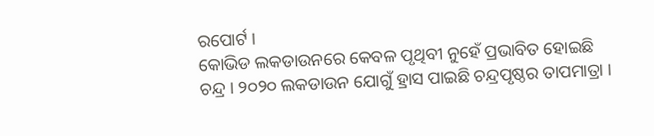ରପୋର୍ଟ ।
କୋଭିଡ ଲକଡାଉନରେ କେବଳ ପୃଥିବୀ ନୁହେଁ ପ୍ରଭାବିତ ହୋଇଛି ଚନ୍ଦ୍ର । ୨୦୨୦ ଲକଡାଉନ ଯୋଗୁଁ ହ୍ରାସ ପାଇଛି ଚନ୍ଦ୍ରପୃଷ୍ଠର ତାପମାତ୍ରା ।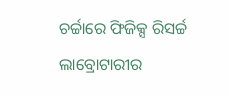ଚର୍ଚ୍ଚାରେ ଫିଜିକ୍ସ ରିସର୍ଚ୍ଚ ଲାବ୍ରୋଟାରୀର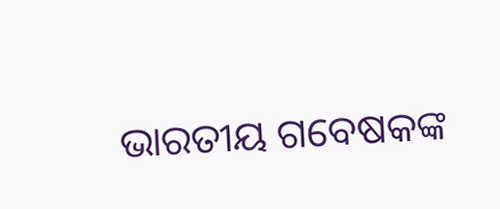ଭାରତୀୟ ଗବେଷକଙ୍କ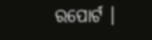ରପୋର୍ଟ ।